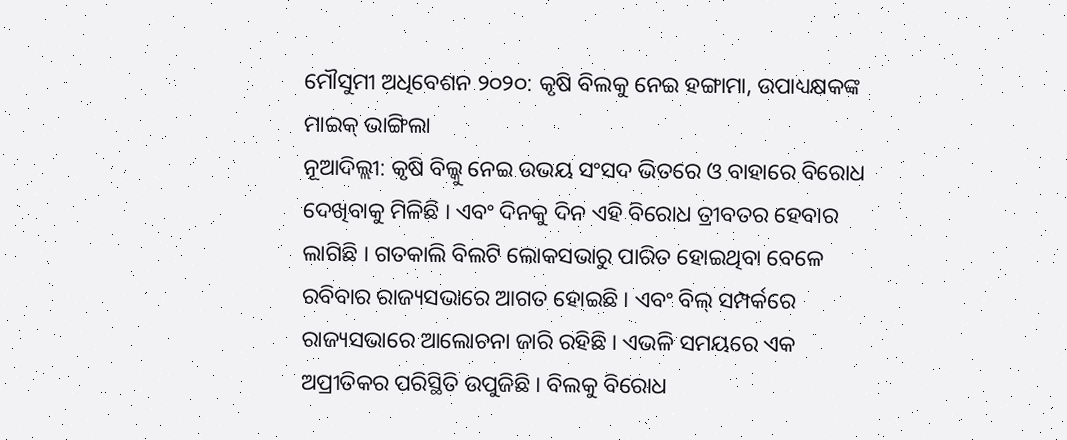ମୌସୁମୀ ଅଧିବେଶନ ୨୦୨୦: କୃଷି ବିଲକୁ ନେଇ ହଙ୍ଗାମା, ଉପାଧ୍ୟକ୍ଷକଙ୍କ ମାଇକ୍ ଭାଙ୍ଗିଲା
ନୂଆଦିଲ୍ଲୀ: କୃଷି ବିଲ୍କୁ ନେଇ ଉଭୟ ସଂସଦ ଭିତରେ ଓ ବାହାରେ ବିରୋଧ ଦେଖିବାକୁ ମିଳିଛି । ଏବଂ ଦିନକୁ ଦିନ ଏହି ବିରୋଧ ତ୍ରୀବତର ହେବାର ଲାଗିଛି । ଗତକାଲି ବିଲଟି ଲୋକସଭାରୁ ପାରିତ ହୋଇଥିବା ବେଳେ ରବିବାର ରାଜ୍ୟସଭାରେ ଆଗତ ହୋଇଛି । ଏବଂ ବିଲ୍ ସମ୍ପର୍କରେ ରାଜ୍ୟସଭାରେ ଆଲୋଚନା ଜାରି ରହିଛି । ଏଭଳି ସମୟରେ ଏକ ଅପ୍ରୀତିକର ପରିସ୍ଥିତି ଉପୁଜିଛି । ବିଲକୁ ବିରୋଧ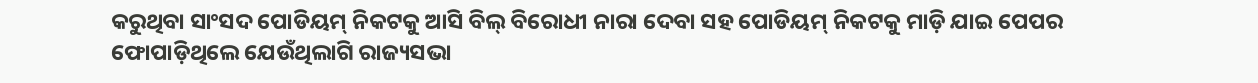କରୁଥିବା ସାଂସଦ ପୋଡିୟମ୍ ନିକଟକୁ ଆସି ବିଲ୍ ବିରୋଧୀ ନାରା ଦେବା ସହ ପୋଡିୟମ୍ ନିକଟକୁ ମାଡ଼ି ଯାଇ ପେପର ଫୋପାଡ଼ିଥିଲେ ଯେଉଁଥିଲାଗି ରାଜ୍ୟସଭା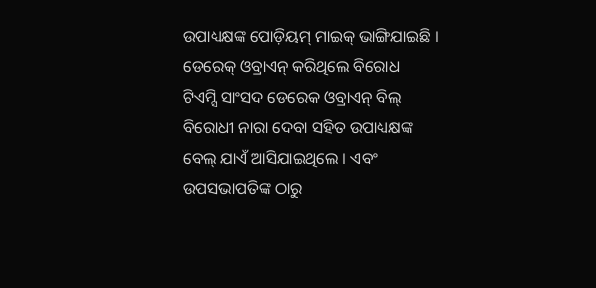ଉପାଧ୍ୟକ୍ଷଙ୍କ ପୋଡ଼ିୟମ୍ ମାଇକ୍ ଭାଙ୍ଗିଯାଇଛି ।
ଡେରେକ୍ ଓବ୍ରାଏନ୍ କରିଥିଲେ ବିରୋଧ
ଟିଏମ୍ସି ସାଂସଦ ଡେରେକ ଓବ୍ରାଏନ୍ ବିଲ୍ ବିରୋଧୀ ନାରା ଦେବା ସହିତ ଉପାଧ୍ୟକ୍ଷଙ୍କ ବେଲ୍ ଯାଏଁ ଆସିଯାଇଥିଲେ । ଏବଂ ଉପସଭାପତିଙ୍କ ଠାରୁ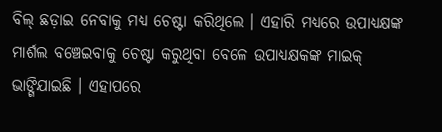ବିଲ୍ ଛଡ଼ାଇ ନେବାକୁ ମଧ୍ୟ ଚେଷ୍ଟା କରିଥିଲେ । ଏହାରି ମଧ୍ୟରେ ଉପାଧ୍ୟକ୍ଷଙ୍କ ମାର୍ଶଲ ବଞ୍ଚେଇବାକୁ ଚେଷ୍ଟା କରୁଥିବା ବେଳେ ଉପାଧ୍ୟକ୍ଷକଙ୍କ ମାଇକ୍ ଭାଙ୍ଗିଯାଇଛି । ଏହାପରେ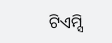ଟିଏମ୍ସି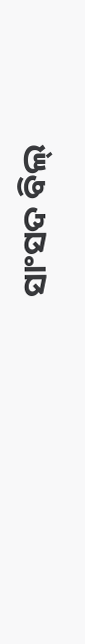ସାଂସଦ ବିଲ୍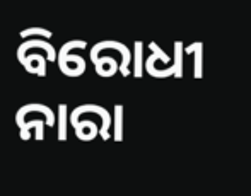ବିରୋଧୀ ନାରା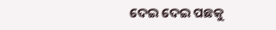ଦେଇ ଦେଇ ପଛକୁ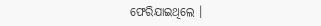ଫେରିଯାଇଥିଲେ ।